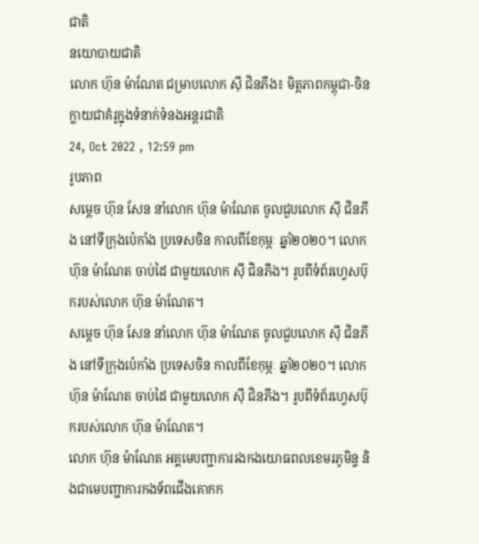ជាតិ
នយោបាយជាតិ
លោក ហ៊ុន ម៉ាណែត ជម្រាបលោក ស៊ី ជិនភីង៖ មិត្តភាពកម្ពុជា-ចិន ក្លាយជាគំរូក្នុងទំនាក់ទំនងអន្តរជាតិ
24, Oct 2022 , 12:59 pm
រូបភាព
សម្តេច ហ៊ុន សែន នាំលោក ហ៊ុន ម៉ាណែត ចូលជួបលោក ស៊ី ជិនភីង នៅទីក្រុងប៉េកាំង ប្រទេសចិន កាលពីខែកុម្ភៈ ឆ្នាំ២០២០។ លោក ហ៊ុន ម៉ាណែត ចាប់ដៃ ជាមួយលោក ស៊ី ជិនភីង។ រូបពីទំព័រហ្វេសប៊ុករបស់លោក ហ៊ុន ម៉ាណែត។
សម្តេច ហ៊ុន សែន នាំលោក ហ៊ុន ម៉ាណែត ចូលជួបលោក ស៊ី ជិនភីង នៅទីក្រុងប៉េកាំង ប្រទេសចិន កាលពីខែកុម្ភៈ ឆ្នាំ២០២០។ លោក ហ៊ុន ម៉ាណែត ចាប់ដៃ ជាមួយលោក ស៊ី ជិនភីង។ រូបពីទំព័រហ្វេសប៊ុករបស់លោក ហ៊ុន ម៉ាណែត។
លោក ហ៊ុន ម៉ាណែត អគ្គមេបញ្ជាការរងកងយោធពលខេមរភូមិន្ទ និងជាមេបញ្ជាការកងទ័ពជើងគោកក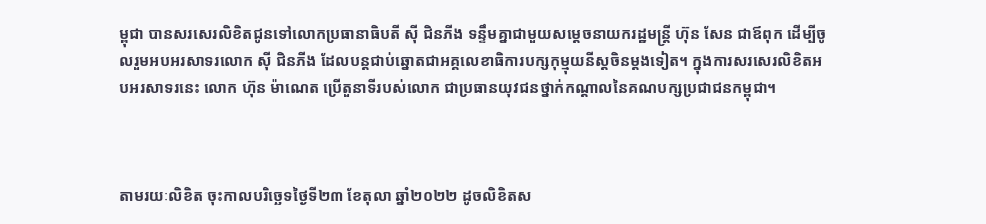ម្ពុជា បានសរសេរលិខិតជូនទៅលោកប្រធានាធិបតី ស៊ី ជិនភីង ទន្ទឹមគ្នាជាមួយសម្តេចនាយករដ្ឋមន្រ្តី ហ៊ុន សែន ជាឪពុក ដើម្បីចូលរួមអបអរសាទរលោក ស៊ី ជិនភីង ដែលបន្តជាប់ឆ្នោតជាអគ្គលេខាធិការបក្សកុម្មុយនីស្តចិនម្តងទៀត។ ក្នុងការសរសេរលិខិតអបអរសាទរនេះ លោក ហ៊ុន ម៉ាណេត ប្រើតួនាទីរបស់លោក ជាប្រធានយុវជនថ្នាក់កណ្តាលនៃគណបក្សប្រជាជនកម្ពុជា។



តាមរយៈលិខិត ចុះកាលបរិច្ឆេទថ្ងៃទី២៣ ខែតុលា ឆ្នាំ២០២២ ដូចលិខិតស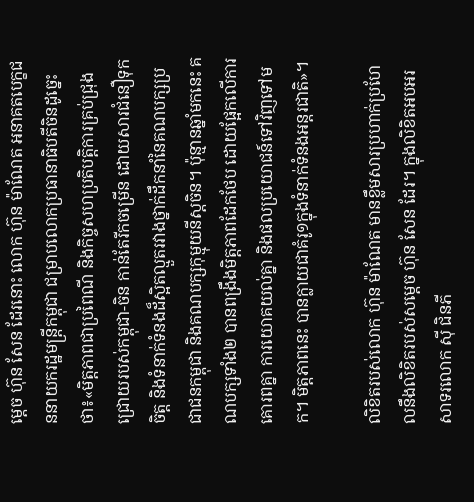ម្តេច ហ៊ុន សែន ដែរនោះ លោក ហ៊ុន ម៉ាណែត អនាគតបេក្ខជននាយករដ្ឋមន្រ្តីកម្ពុជា ជម្រាបលោកប្រធានាធិបតីចិនដូច្នេះថា៖«មិត្តភាពជាប្រពៃណី និងកិច្ចសហប្រតិបត្តិការគ្រប់ជ្រុងជ្រោយរបស់កម្ពុជា-ចិន កាន់តែរីកចម្រើន ដោយសារជំនឿទុកចិត្ត និងទំនាក់ទំនងដ៏ស្អិតល្មួតរវាងថ្នាក់ដឹកនាំនៃគណបក្សប្រជាជនកម្ពុជា និងគណបក្សកុម្មុយនីស្តចិន។ ប៉ុន្មានឆ្នាំមកនេះ គណបក្សទាំង២ បានពង្រឹងមិត្តភាពដែកថែប ដោយផ្អែកលើការគោរពគ្នា ការយោគយល់គ្នា និងផលប្រយោជន៍ទៅវិញទៅមក។ មិត្តភាពនេះ បានក្លាយជាគំរូ១ក្នុងទំនាក់ទំនងអន្តរជាតិ»។

លិខិតរបស់លោក ហ៊ុន ម៉ាណែត មានខ្លឹមសារប្រហាក់ប្រហែលនឹងលិខិតរបស់សម្តេច ហ៊ុន សែន ដែរ។ ក្នុងលិខិតអបអរសាទរលោក ស៊ី ជិនភី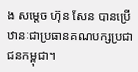ង សម្តេច ហ៊ុន សែន បានប្រើឋានៈជាប្រធានគណបក្សប្រជាជនកម្ពុជា។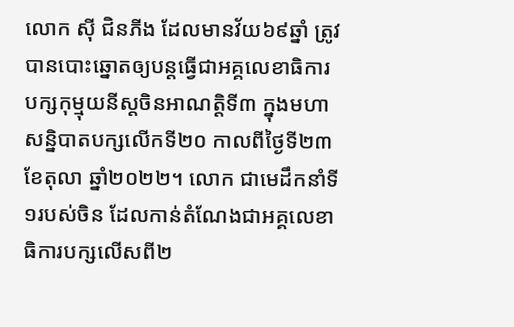លោក ស៊ី ជិនភីង ដែលមានវ័យ៦៩ឆ្នាំ ត្រូវបានបោះឆ្នោតឲ្យបន្តធ្វើជាអគ្គលេខាធិការបក្សកុម្មុយនីស្តចិនអាណត្តិទី៣ ក្នុងមហាសន្និបាតបក្សលើកទី២០ កាលពីថ្ងៃទី២៣ ខែតុលា ឆ្នាំ២០២២។ លោក ជាមេដឹកនាំទី១របស់ចិន ដែលកាន់តំណែងជាអគ្គលេខាធិការបក្សលើសពី២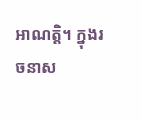អាណត្តិ។ ក្នុងរចនាស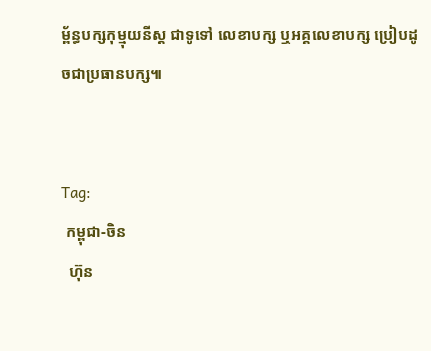ម្ព័ន្ធបក្សកុម្មុយនីស្ត ជាទូទៅ លេខាបក្ស ឬអគ្គលេខាបក្ស ប្រៀបដូចជាប្រធានបក្ស៕


Tag:
 កម្ពុជា-ចិន
  ហ៊ុន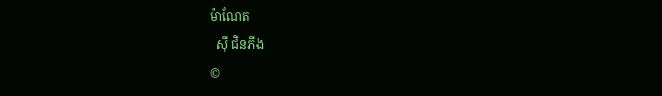ម៉ាណែត
  ស៊ី ជិនភីង
©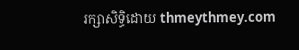រក្សាសិទ្ធិដោយ thmeythmey.com